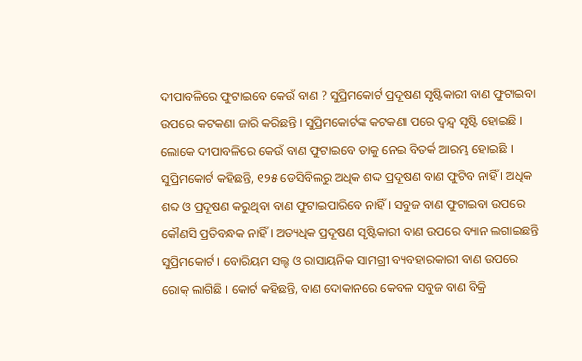ଦୀପାବଳିରେ ଫୁଟାଇବେ କେଉଁ ବାଣ ? ସୁପ୍ରିମକୋର୍ଟ ପ୍ରଦୂଷଣ ସୃଷ୍ଟିକାରୀ ବାଣ ଫୁଟାଇବା ଉପରେ କଟକଣା ଜାରି କରିଛନ୍ତି । ସୁପ୍ରିମକୋର୍ଟଙ୍କ କଟକଣା ପରେ ଦ୍ୱନ୍ଦ୍ୱ ସୃଷ୍ଟି ହୋଇଛି । ଲୋକେ ଦୀପାବଳିରେ କେଉଁ ବାଣ ଫୁଟାଇବେ ତାକୁ ନେଇ ବିତର୍କ ଆରମ୍ଭ ହୋଇଛି । ସୁପ୍ରିମକୋର୍ଟ କହିଛନ୍ତି, ୧୨୫ ଡେସିବିଲରୁ ଅଧିକ ଶଦ୍ଦ ପ୍ରଦୂଷଣ ବାଣ ଫୁଟିବ ନାହିଁ । ଅଧିକ ଶବ୍ଦ ଓ ପ୍ରଦୂଷଣ କରୁଥିବା ବାଣ ଫୁଟାଇପାରିବେ ନାହିଁ । ସବୁଜ ବାଣ ଫୁଟାଇବା ଉପରେ କୌଣସି ପ୍ରତିବନ୍ଧକ ନାହିଁ । ଅତ୍ୟଧିକ ପ୍ରଦୂଷଣ ସୃଷ୍ଟିକାରୀ ବାଣ ଉପରେ ବ୍ୟାନ ଲଗାଇଛନ୍ତି ସୁପ୍ରିମକୋର୍ଟ । ବୋରିୟମ ସଲ୍ଟ ଓ ରାସାୟନିକ ସାମଗ୍ରୀ ବ୍ୟବହାରକାରୀ ବାଣ ଉପରେ ରୋକ୍ ଲାଗିଛି । କୋର୍ଟ କହିଛନ୍ତି, ବାଣ ଦୋକାନରେ କେବଳ ସବୁଜ ବାଣ ବିକ୍ରି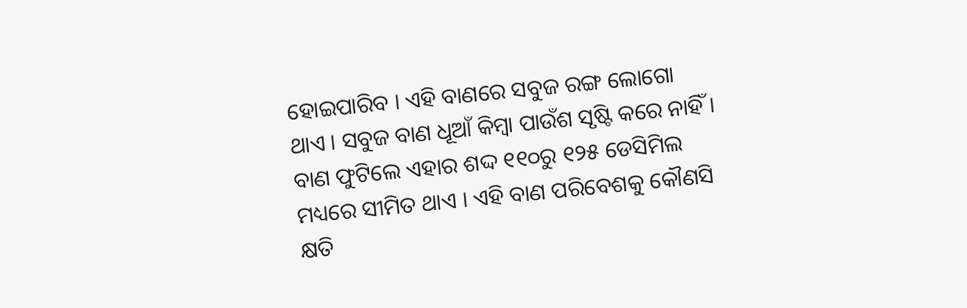ହୋଇପାରିବ । ଏହି ବାଣରେ ସବୁଜ ରଙ୍ଗ ଲୋଗୋ ଥାଏ । ସବୁଜ ବାଣ ଧୂଆଁ କିମ୍ବା ପାଉଁଶ ସୃଷ୍ଟି କରେ ନାହିଁ । ବାଣ ଫୁଟିଲେ ଏହାର ଶଦ୍ଦ ୧୧୦ରୁ ୧୨୫ ଡେସିମିଲ ମଧ୍ୟରେ ସୀମିତ ଥାଏ । ଏହି ବାଣ ପରିବେଶକୁ କୌଣସି କ୍ଷତି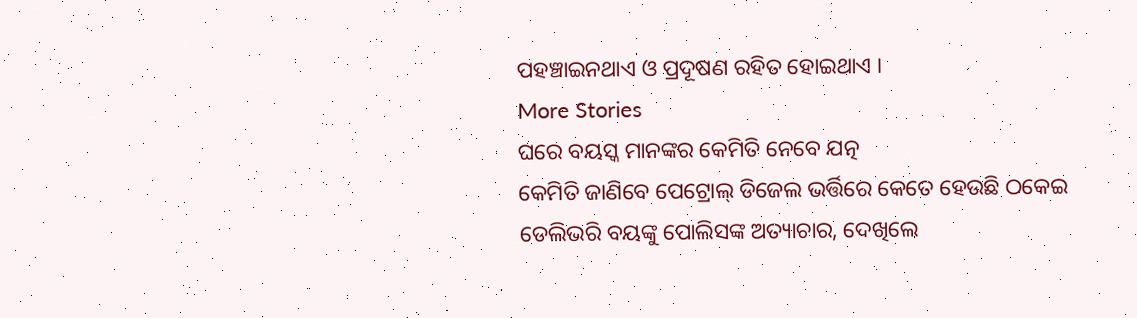ପହଞ୍ଚାଇନଥାଏ ଓ ପ୍ରଦୂଷଣ ରହିତ ହୋଇଥାଏ ।
More Stories
ଘରେ ବୟସ୍କ ମାନଙ୍କର କେମିତି ନେବେ ଯତ୍ନ
କେମିତି ଜାଣିବେ ପେଟ୍ରୋଲ୍ ଡିଜେଲ ଭର୍ତ୍ତିରେ କେତେ ହେଉଛି ଠକେଇ
ଡେଲିଭରି ବୟଙ୍କୁ ପୋଲିସଙ୍କ ଅତ୍ୟାଚାର, ଦେଖିଲେ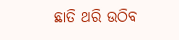ଛାତି ଥରି ଉଠିବ